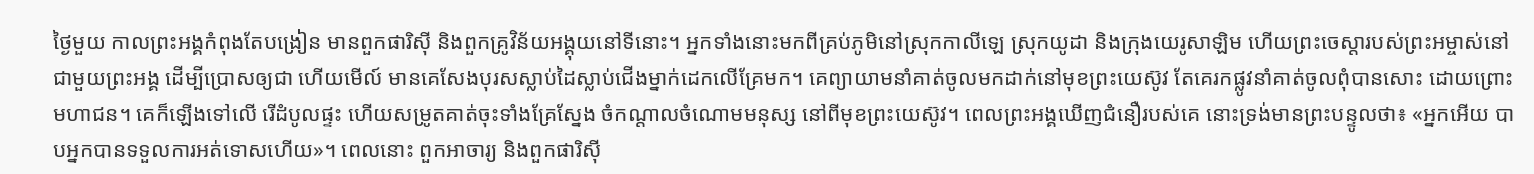ថ្ងៃមួយ កាលព្រះអង្គកំពុងតែបង្រៀន មានពួកផារិស៊ី និងពួកគ្រូវិន័យអង្គុយនៅទីនោះ។ អ្នកទាំងនោះមកពីគ្រប់ភូមិនៅស្រុកកាលីឡេ ស្រុកយូដា និងក្រុងយេរូសាឡិម ហើយព្រះចេស្តារបស់ព្រះអម្ចាស់នៅជាមួយព្រះអង្គ ដើម្បីប្រោសឲ្យជា ហើយមើល៍ មានគេសែងបុរសស្លាប់ដៃស្លាប់ជើងម្នាក់ដេកលើគ្រែមក។ គេព្យាយាមនាំគាត់ចូលមកដាក់នៅមុខព្រះយេស៊ូវ តែគេរកផ្លូវនាំគាត់ចូលពុំបានសោះ ដោយព្រោះមហាជន។ គេក៏ឡើងទៅលើ រើដំបូលផ្ទះ ហើយសម្រូតគាត់ចុះទាំងគ្រែស្នែង ចំកណ្តាលចំណោមមនុស្ស នៅពីមុខព្រះយេស៊ូវ។ ពេលព្រះអង្គឃើញជំនឿរបស់គេ នោះទ្រង់មានព្រះបន្ទូលថា៖ «អ្នកអើយ បាបអ្នកបានទទួលការអត់ទោសហើយ»។ ពេលនោះ ពួកអាចារ្យ និងពួកផារិស៊ី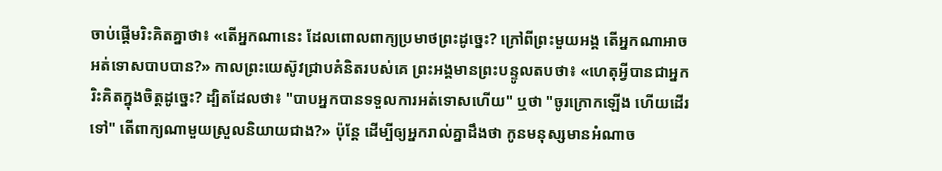ចាប់ផ្ដើមរិះគិតគ្នាថា៖ «តើអ្នកណានេះ ដែលពោលពាក្យប្រមាថព្រះដូច្នេះ? ក្រៅពីព្រះមួយអង្គ តើអ្នកណាអាចអត់ទោសបាបបាន?» កាលព្រះយេស៊ូវជ្រាបគំនិតរបស់គេ ព្រះអង្គមានព្រះបន្ទូលតបថា៖ «ហេតុអ្វីបានជាអ្នករិះគិតក្នុងចិត្តដូច្នេះ? ដ្បិតដែលថា៖ "បាបអ្នកបានទទួលការអត់ទោសហើយ" ឬថា "ចូរក្រោកឡើង ហើយដើរទៅ" តើពាក្យណាមួយស្រួលនិយាយជាង?» ប៉ុន្តែ ដើម្បីឲ្យអ្នករាល់គ្នាដឹងថា កូនមនុស្សមានអំណាច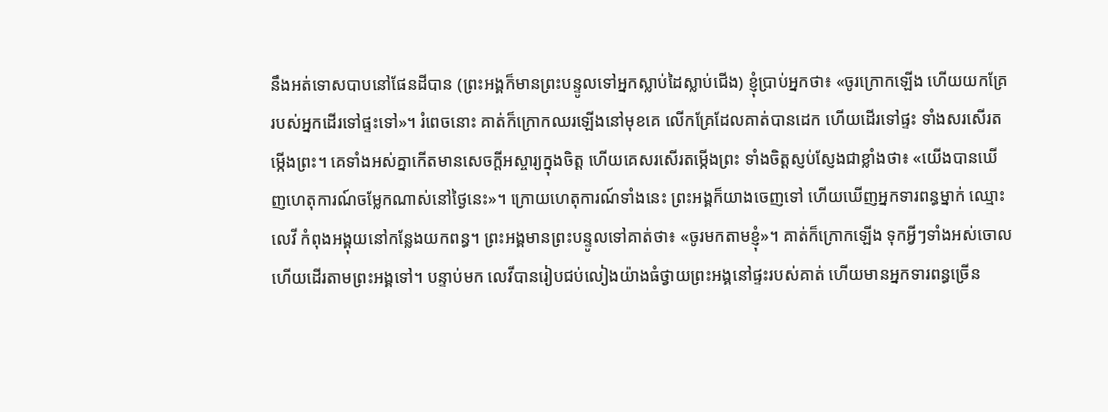នឹងអត់ទោសបាបនៅផែនដីបាន (ព្រះអង្គក៏មានព្រះបន្ទូលទៅអ្នកស្លាប់ដៃស្លាប់ជើង) ខ្ញុំប្រាប់អ្នកថា៖ «ចូរក្រោកឡើង ហើយយកគ្រែរបស់អ្នកដើរទៅផ្ទះទៅ»។ រំពេចនោះ គាត់ក៏ក្រោកឈរឡើងនៅមុខគេ លើកគ្រែដែលគាត់បានដេក ហើយដើរទៅផ្ទះ ទាំងសរសើរតម្កើងព្រះ។ គេទាំងអស់គ្នាកើតមានសេចក្តីអស្ចារ្យក្នុងចិត្ត ហើយគេសរសើរតម្កើងព្រះ ទាំងចិត្តស្ញប់ស្ញែងជាខ្លាំងថា៖ «យើងបានឃើញហេតុការណ៍ចម្លែកណាស់នៅថ្ងៃនេះ»។ ក្រោយហេតុការណ៍ទាំងនេះ ព្រះអង្គក៏យាងចេញទៅ ហើយឃើញអ្នកទារពន្ធម្នាក់ ឈ្មោះលេវី កំពុងអង្គុយនៅកន្លែងយកពន្ធ។ ព្រះអង្គមានព្រះបន្ទូលទៅគាត់ថា៖ «ចូរមកតាមខ្ញុំ»។ គាត់ក៏ក្រោកឡើង ទុកអ្វីៗទាំងអស់ចោល ហើយដើរតាមព្រះអង្គទៅ។ បន្ទាប់មក លេវីបានរៀបជប់លៀងយ៉ាងធំថ្វាយព្រះអង្គនៅផ្ទះរបស់គាត់ ហើយមានអ្នកទារពន្ធច្រើន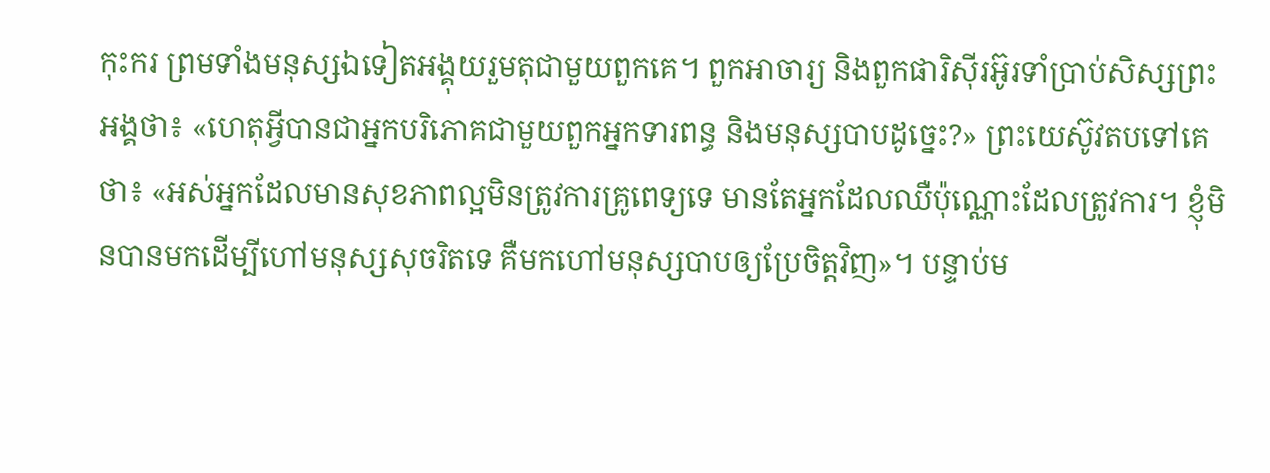កុះករ ព្រមទាំងមនុស្សឯទៀតអង្គុយរួមតុជាមួយពួកគេ។ ពួកអាចារ្យ និងពួកផារិស៊ីរអ៊ូរទាំប្រាប់សិស្សព្រះអង្គថា៖ «ហេតុអ្វីបានជាអ្នកបរិភោគជាមួយពួកអ្នកទារពន្ធ និងមនុស្សបាបដូច្នេះ?» ព្រះយេស៊ូវតបទៅគេថា៖ «អស់អ្នកដែលមានសុខភាពល្អមិនត្រូវការគ្រូពេទ្យទេ មានតែអ្នកដែលឈឺប៉ុណ្ណោះដែលត្រូវការ។ ខ្ញុំមិនបានមកដើម្បីហៅមនុស្សសុចរិតទេ គឺមកហៅមនុស្សបាបឲ្យប្រែចិត្តវិញ»។ បន្ទាប់ម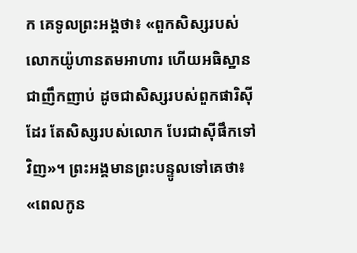ក គេទូលព្រះអង្គថា៖ «ពួកសិស្សរបស់លោកយ៉ូហានតមអាហារ ហើយអធិស្ឋានជាញឹកញាប់ ដូចជាសិស្សរបស់ពួកផារិស៊ីដែរ តែសិស្សរបស់លោក បែរជាស៊ីផឹកទៅវិញ»។ ព្រះអង្គមានព្រះបន្ទូលទៅគេថា៖ «ពេលកូន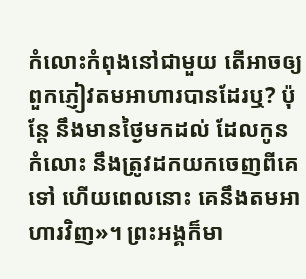កំលោះកំពុងនៅជាមួយ តើអាចឲ្យពួកភ្ញៀវតមអាហារបានដែរឬ? ប៉ុន្តែ នឹងមានថ្ងៃមកដល់ ដែលកូនកំលោះ នឹងត្រូវដកយកចេញពីគេទៅ ហើយពេលនោះ គេនឹងតមអាហារវិញ»។ ព្រះអង្គក៏មា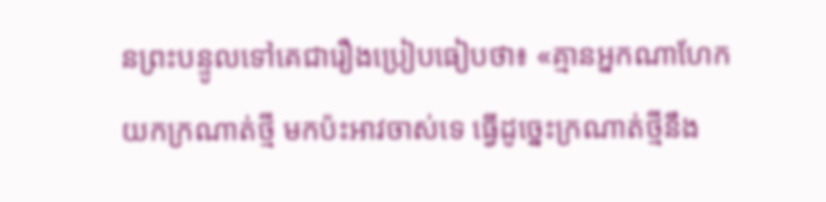នព្រះបន្ទូលទៅគេជារឿងប្រៀបធៀបថា៖ «គ្មានអ្នកណាហែកយកក្រណាត់ថ្មី មកប៉ះអាវចាស់ទេ ធ្វើដូច្នេះក្រណាត់ថ្មីនឹង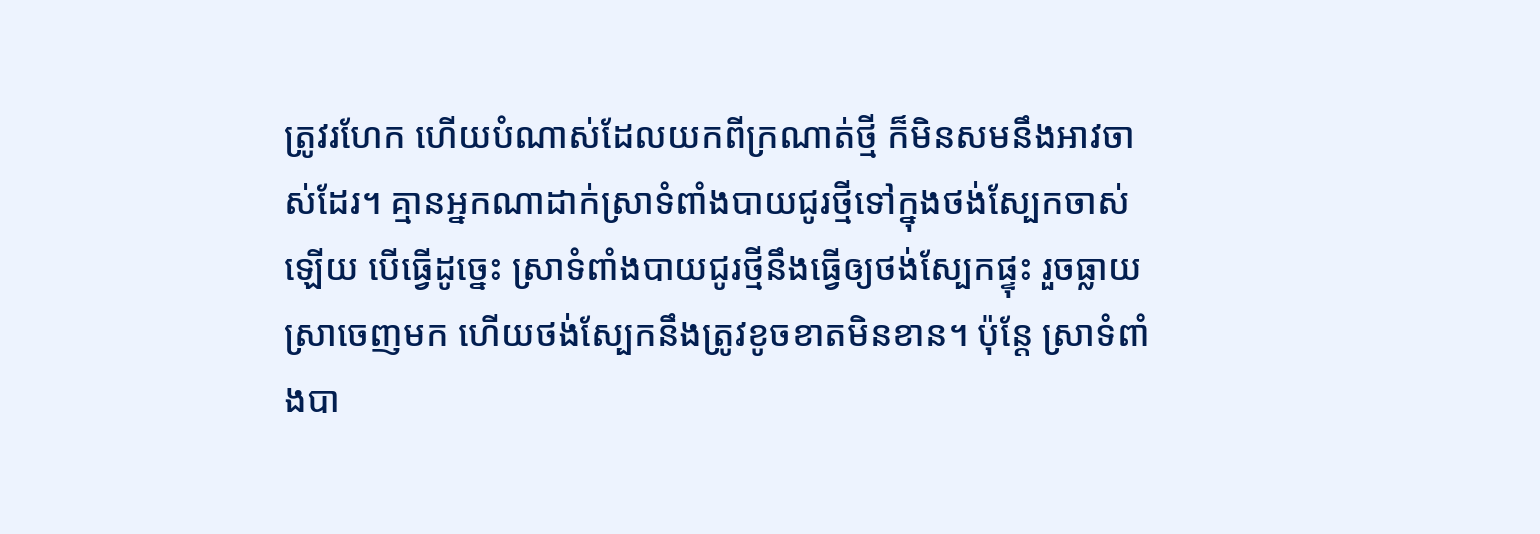ត្រូវរហែក ហើយបំណាស់ដែលយកពីក្រណាត់ថ្មី ក៏មិនសមនឹងអាវចាស់ដែរ។ គ្មានអ្នកណាដាក់ស្រាទំពាំងបាយជូរថ្មីទៅក្នុងថង់ស្បែកចាស់ឡើយ បើធ្វើដូច្នេះ ស្រាទំពាំងបាយជូរថ្មីនឹងធ្វើឲ្យថង់ស្បែកផ្ទុះ រួចធ្លាយស្រាចេញមក ហើយថង់ស្បែកនឹងត្រូវខូចខាតមិនខាន។ ប៉ុន្ដែ ស្រាទំពាំងបា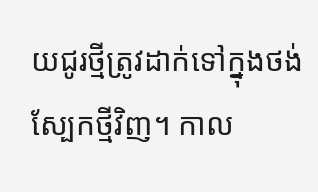យជូរថ្មីត្រូវដាក់ទៅក្នុងថង់ស្បែកថ្មីវិញ។ កាល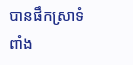បានផឹកស្រាទំពាំង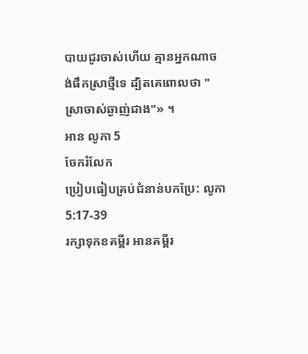បាយជូរចាស់ហើយ គ្មានអ្នកណាចង់ផឹកស្រាថ្មីទេ ដ្បិតគេពោលថា "ស្រាចាស់ឆ្ងាញ់ជាង"» ។
អាន លូកា 5
ចែករំលែក
ប្រៀបធៀបគ្រប់ជំនាន់បកប្រែ: លូកា 5:17-39
រក្សាទុកខគម្ពីរ អានគម្ពីរ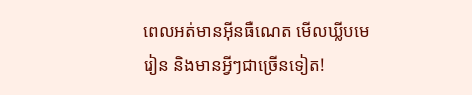ពេលអត់មានអ៊ីនធឺណេត មើលឃ្លីបមេរៀន និងមានអ្វីៗជាច្រើនទៀត!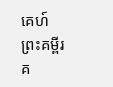គេហ៍
ព្រះគម្ពីរ
គ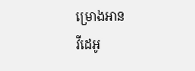ម្រោងអាន
វីដេអូ